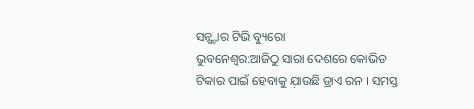ସନ୍ଷ୍ଟାର ଟିଭି ବ୍ୟୁରୋ
ଭୁବନେଶ୍ଵର:ଆଜିଠୁ ସାରା ଦେଶରେ କୋଭିଡ ଟିକାର ପାଇଁ ହେବାକୁ ଯ଼ାଉଛି ଡ୍ରାଏ ରନ । ସମସ୍ତ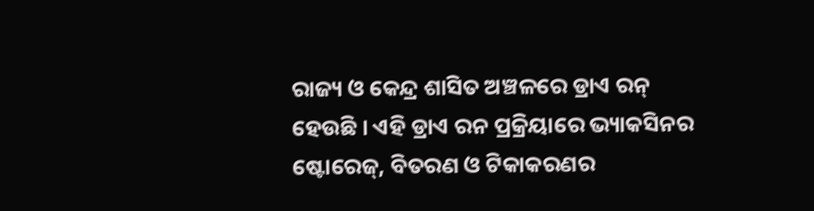ରାଜ୍ୟ ଓ କେନ୍ଦ୍ର ଶାସିତ ଅଞ୍ଚଳରେ ଡ୍ରାଏ ରନ୍ ହେଉଛି । ଏହି ଡ୍ରାଏ ରନ ପ୍ରକ୍ରିୟାରେ ଭ୍ୟାକସିନର ଷ୍ଟୋରେଜ୍, ବିତରଣ ଓ ଟିକାକରଣର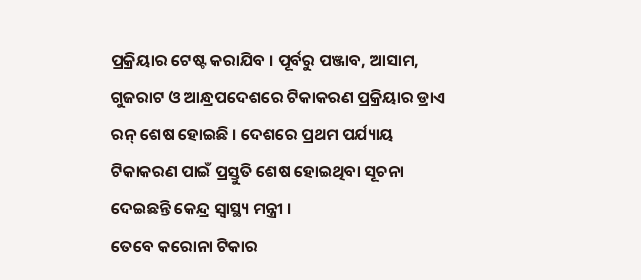ପ୍ରକ୍ରିୟାର ଟେଷ୍ଟ କରାଯିବ । ପୂର୍ବରୁ ପଞ୍ଜାବ, ଆସାମ, ଗୁଜରାଟ ଓ ଆନ୍ଧ୍ରପଦେଶରେ ଟିକାକରଣ ପ୍ରକ୍ରିୟାର ଡ୍ରାଏ ରନ୍ ଶେଷ ହୋଇଛି । ଦେଶରେ ପ୍ରଥମ ପର୍ଯ୍ୟାୟ ଟିକାକରଣ ପାଇଁ ପ୍ରସ୍ତୁତି ଶେଷ ହୋଇଥିବା ସୂଚନା ଦେଇଛନ୍ତି କେନ୍ଦ୍ର ସ୍ବାସ୍ଥ୍ୟ ମନ୍ତ୍ରୀ ।
ତେବେ କରୋନା ଟିକାର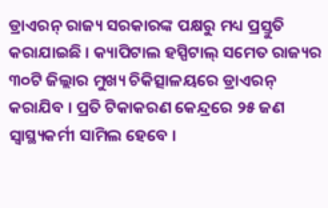ଡ୍ରାଏରନ୍ ରାଜ୍ୟ ସରକାରଙ୍କ ପକ୍ଷରୁ ମଧ୍ୟ ପ୍ରସ୍ତୁତି କରାଯାଇଛି । କ୍ୟାପିଟାଲ ହସ୍ପିଟାଲ୍ ସମେତ ରାଜ୍ୟର ୩୦ଟି ଜିଲ୍ଲାର ମୁଖ୍ୟ ଚିକିତ୍ସାଳୟରେ ଡ୍ରାଏରନ୍ କରାଯିବ । ପ୍ରତି ଟିକାକରଣ କେନ୍ଦ୍ରରେ ୨୫ ଜଣ ସ୍ବାସ୍ଥ୍ୟକର୍ମୀ ସାମିଲ ହେବେ ।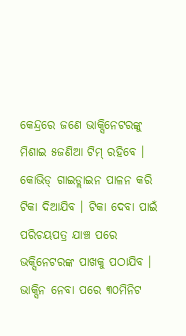କେନ୍ଦ୍ରରେ ଜଣେ ଭାକ୍ସିନେଟରଙ୍କୁ ମିଶାଇ ୫ଜଣିଆ ଟିମ୍ ରହିବେ । କୋଭିଡ୍ ଗାଇଡ୍ଲାଇନ ପାଳନ କରି ଟିକା ଦିଆଯିବ । ଟିକା ଦେବା ପାଇଁ ପରିଚୟପତ୍ର ଯାଞ୍ଚ ପରେ ଭକ୍ସିନେଟରଙ୍କ ପାଖକୁ ପଠାଯିବ । ଭାକ୍ସିନ ନେବା ପରେ ୩୦ମିନିଟ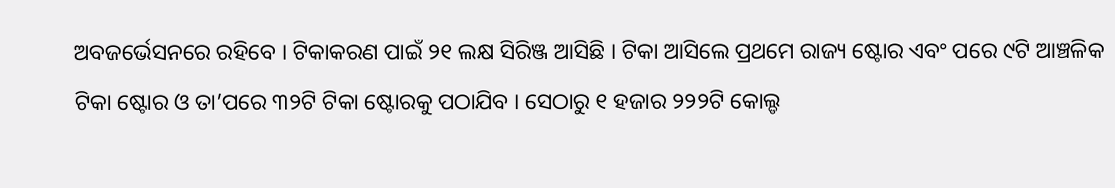ଅବଜର୍ଭେସନରେ ରହିବେ । ଟିକାକରଣ ପାଇଁ ୨୧ ଲକ୍ଷ ସିରିଞ୍ଜ ଆସିଛି । ଟିକା ଆସିଲେ ପ୍ରଥମେ ରାଜ୍ୟ ଷ୍ଟୋର ଏବଂ ପରେ ୯ଟି ଆଞ୍ଚଳିକ ଟିକା ଷ୍ଟୋର ଓ ତା’ପରେ ୩୨ଟି ଟିକା ଷ୍ଟୋରକୁ ପଠାଯିବ । ସେଠାରୁ ୧ ହଜାର ୨୨୨ଟି କୋଲ୍ଡ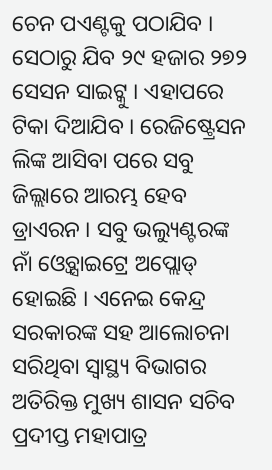ଚେନ ପଏଣ୍ଟକୁ ପଠାଯିବ । ସେଠାରୁ ଯିବ ୨୯ ହଜାର ୨୭୨ ସେସନ ସାଇଟ୍କୁ । ଏହାପରେ ଟିକା ଦିଆଯିବ । ରେଜିଷ୍ଟ୍ରେସନ ଲିଙ୍କ ଆସିବା ପରେ ସବୁ ଜିଲ୍ଲାରେ ଆରମ୍ଭ ହେବ ଡ୍ରାଏରନ । ସବୁ ଭଲ୍ୟୁଣ୍ଟରଙ୍କ ନାଁ ଓ୍ବେବ୍ସାଇଟ୍ରେ ଅପ୍ଲୋଡ୍ ହୋଇଛି । ଏନେଇ କେନ୍ଦ୍ର ସରକାରଙ୍କ ସହ ଆଲୋଚନା ସରିଥିବା ସ୍ବାସ୍ଥ୍ୟ ବିଭାଗର ଅତିରିକ୍ତ ମୁଖ୍ୟ ଶାସନ ସଚିବ ପ୍ରଦୀପ୍ତ ମହାପାତ୍ର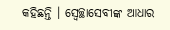କହିଛନ୍ତି । ସ୍ବେଚ୍ଛାସେବୀଙ୍କ ଆଧାର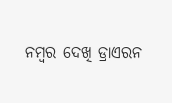ନମ୍ବର ଦେଖି ଡ୍ରାଏରନ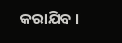କରାଯିବ ।